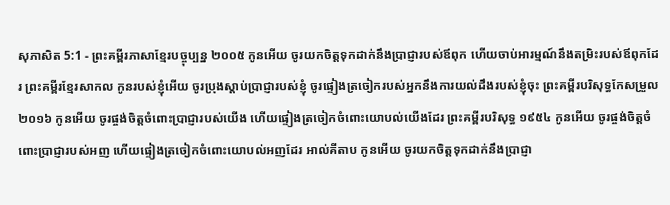សុភាសិត 5:1 - ព្រះគម្ពីរភាសាខ្មែរបច្ចុប្បន្ន ២០០៥ កូនអើយ ចូរយកចិត្តទុកដាក់នឹងប្រាជ្ញារបស់ឪពុក ហើយចាប់អារម្មណ៍នឹងតម្រិះរបស់ឪពុកដែរ ព្រះគម្ពីរខ្មែរសាកល កូនរបស់ខ្ញុំអើយ ចូរប្រុងស្ដាប់ប្រាជ្ញារបស់ខ្ញុំ ចូរផ្ទៀងត្រចៀករបស់អ្នកនឹងការយល់ដឹងរបស់ខ្ញុំចុះ ព្រះគម្ពីរបរិសុទ្ធកែសម្រួល ២០១៦ កូនអើយ ចូរផ្ចង់ចិត្តចំពោះប្រាជ្ញារបស់យើង ហើយផ្ទៀងត្រចៀកចំពោះយោបល់យើងដែរ ព្រះគម្ពីរបរិសុទ្ធ ១៩៥៤ កូនអើយ ចូរផ្ចង់ចិត្តចំពោះប្រាជ្ញារបស់អញ ហើយផ្ទៀងត្រចៀកចំពោះយោបល់អញដែរ អាល់គីតាប កូនអើយ ចូរយកចិត្តទុកដាក់នឹងប្រាជ្ញា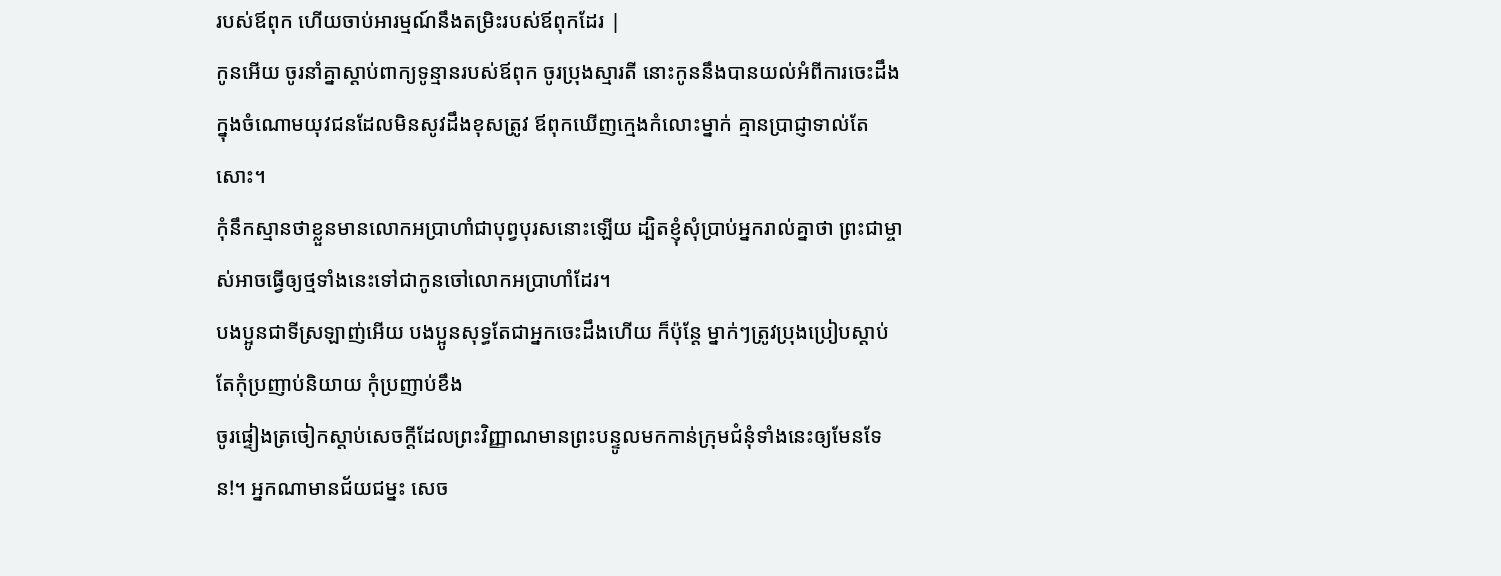របស់ឪពុក ហើយចាប់អារម្មណ៍នឹងតម្រិះរបស់ឪពុកដែរ |
កូនអើយ ចូរនាំគ្នាស្ដាប់ពាក្យទូន្មានរបស់ឪពុក ចូរប្រុងស្មារតី នោះកូននឹងបានយល់អំពីការចេះដឹង
ក្នុងចំណោមយុវជនដែលមិនសូវដឹងខុសត្រូវ ឪពុកឃើញក្មេងកំលោះម្នាក់ គ្មានប្រាជ្ញាទាល់តែសោះ។
កុំនឹកស្មានថាខ្លួនមានលោកអប្រាហាំជាបុព្វបុរសនោះឡើយ ដ្បិតខ្ញុំសុំប្រាប់អ្នករាល់គ្នាថា ព្រះជាម្ចាស់អាចធ្វើឲ្យថ្មទាំងនេះទៅជាកូនចៅលោកអប្រាហាំដែរ។
បងប្អូនជាទីស្រឡាញ់អើយ បងប្អូនសុទ្ធតែជាអ្នកចេះដឹងហើយ ក៏ប៉ុន្តែ ម្នាក់ៗត្រូវប្រុងប្រៀបស្ដាប់ តែកុំប្រញាប់និយាយ កុំប្រញាប់ខឹង
ចូរផ្ទៀងត្រចៀកស្ដាប់សេចក្ដីដែលព្រះវិញ្ញាណមានព្រះបន្ទូលមកកាន់ក្រុមជំនុំទាំងនេះឲ្យមែនទែន!។ អ្នកណាមានជ័យជម្នះ សេច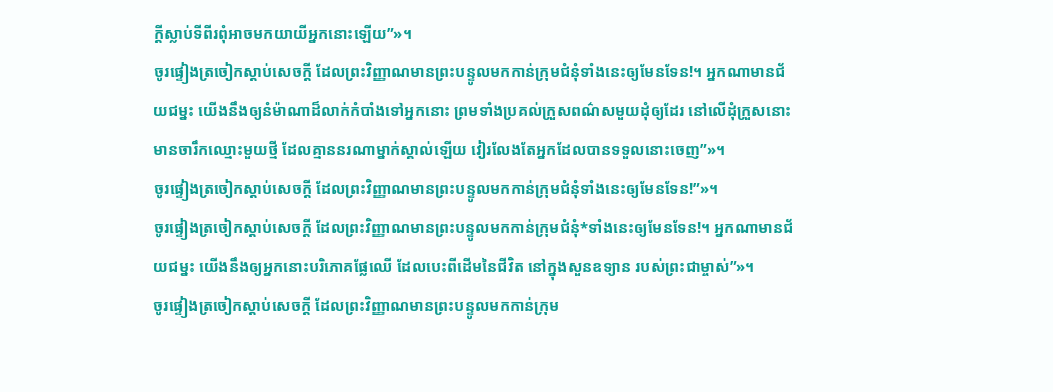ក្ដីស្លាប់ទីពីរពុំអាចមកយាយីអ្នកនោះឡើយ”»។
ចូរផ្ទៀងត្រចៀកស្ដាប់សេចក្ដី ដែលព្រះវិញ្ញាណមានព្រះបន្ទូលមកកាន់ក្រុមជំនុំទាំងនេះឲ្យមែនទែន!។ អ្នកណាមានជ័យជម្នះ យើងនឹងឲ្យនំម៉ាណាដ៏លាក់កំបាំងទៅអ្នកនោះ ព្រមទាំងប្រគល់ក្រួសពណ៌សមួយដុំឲ្យដែរ នៅលើដុំក្រួសនោះមានចារឹកឈ្មោះមួយថ្មី ដែលគ្មាននរណាម្នាក់ស្គាល់ឡើយ វៀរលែងតែអ្នកដែលបានទទួលនោះចេញ”»។
ចូរផ្ទៀងត្រចៀកស្ដាប់សេចក្ដី ដែលព្រះវិញ្ញាណមានព្រះបន្ទូលមកកាន់ក្រុមជំនុំទាំងនេះឲ្យមែនទែន!”»។
ចូរផ្ទៀងត្រចៀកស្ដាប់សេចក្ដី ដែលព្រះវិញ្ញាណមានព្រះបន្ទូលមកកាន់ក្រុមជំនុំ*ទាំងនេះឲ្យមែនទែន!។ អ្នកណាមានជ័យជម្នះ យើងនឹងឲ្យអ្នកនោះបរិភោគផ្លែឈើ ដែលបេះពីដើមនៃជីវិត នៅក្នុងសួនឧទ្យាន របស់ព្រះជាម្ចាស់”»។
ចូរផ្ទៀងត្រចៀកស្ដាប់សេចក្ដី ដែលព្រះវិញ្ញាណមានព្រះបន្ទូលមកកាន់ក្រុម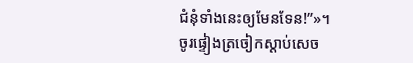ជំនុំទាំងនេះឲ្យមែនទែន!”»។
ចូរផ្ទៀងត្រចៀកស្ដាប់សេច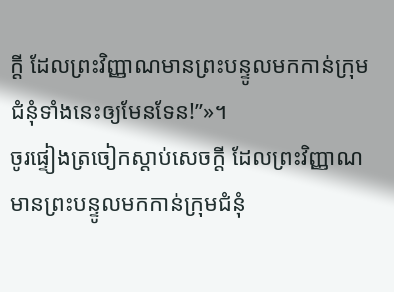ក្ដី ដែលព្រះវិញ្ញាណមានព្រះបន្ទូលមកកាន់ក្រុមជំនុំទាំងនេះឲ្យមែនទែន!”»។
ចូរផ្ទៀងត្រចៀកស្ដាប់សេចក្ដី ដែលព្រះវិញ្ញាណមានព្រះបន្ទូលមកកាន់ក្រុមជំនុំ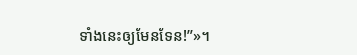ទាំងនេះឲ្យមែនទែន!”»។